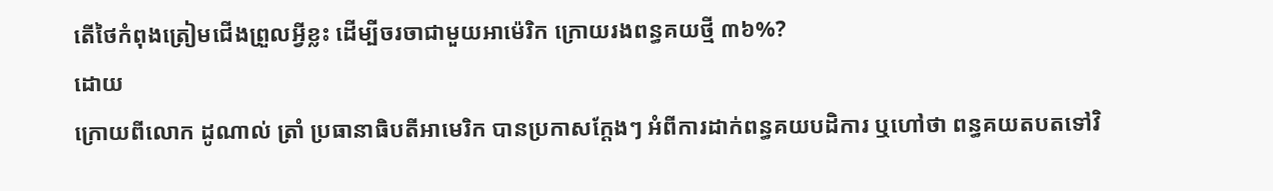តើថៃកំពុងត្រៀមជើងព្រួលអ្វីខ្លះ ដើម្បីចរចាជាមួយអាម៉េរិក ក្រោយរងពន្ធគយថ្មី ៣៦%?
ដោយ
ក្រោយពីលោក ដូណាល់ ត្រាំ ប្រធានាធិបតីអាមេរិក បានប្រកាសក្ដែងៗ អំពីការដាក់ពន្ធគយបដិការ ឬហៅថា ពន្ធគយតបតទៅវិ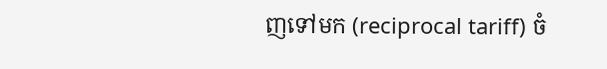ញទៅមក (reciprocal tariff) ចំ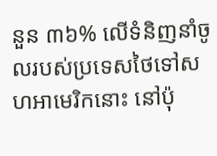នួន ៣៦% លើទំនិញនាំចូលរបស់ប្រទេសថៃទៅសហអាមេរិកនោះ នៅប៉ុ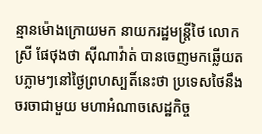ន្មានម៉ោងក្រោយមក នាយករដ្ឋមន្ត្រីថៃ លោកស្រី ផែថុងថា ស៊ីណាវ៉ាត់ បានចេញមកឆ្លើយតបភ្លាមៗនៅថ្ងៃព្រហស្បតិ៍នេះថា ប្រទេសថៃនឹងចរចាជាមួយ មហាអំណាចសេដ្ឋកិច្ច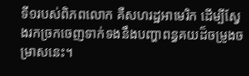ទី១របស់ពិភពលោក គឺសហរដ្ឋអាមេរិក ដើម្បីស្វែងរកច្រកចេញទាក់ទងនឹងបញ្ហាពន្ធគយដ៏ចម្រូងចម្រាសនេះ។